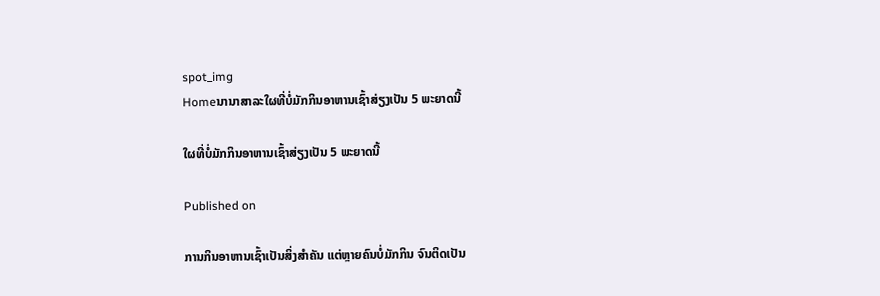spot_img
Homeນານາສາລະໃຜທີ່ບໍ່ມັກກິນອາຫານເຊົ້າສ່ຽງເປັນ 5 ພະຍາດນີ້

ໃຜທີ່ບໍ່ມັກກິນອາຫານເຊົ້າສ່ຽງເປັນ 5 ພະຍາດນີ້

Published on

ການກິນອາຫານເຊົ້າເປັນສິ່ງສຳຄັນ ແຕ່ຫຼາຍຄົນບໍ່ມັກກິນ ຈົນຕິດເປັນ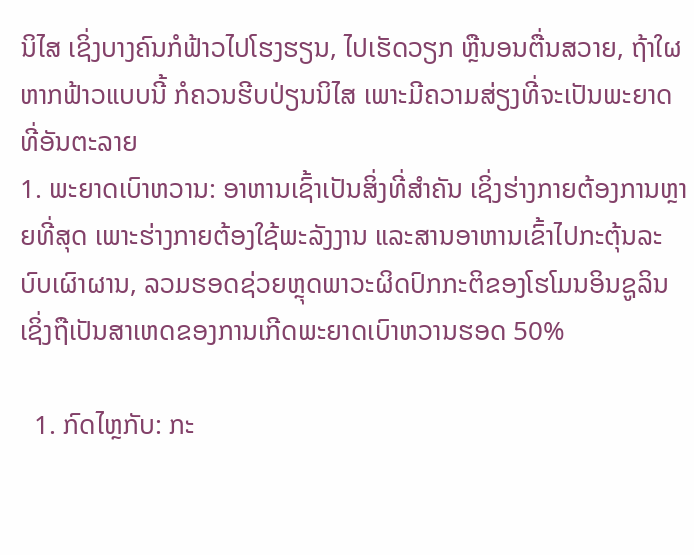ນິໄສ ເຊິ່ງບາງຄົນກໍຟ້າວໄປໂຮງຮຽນ, ໄປເຮັດວຽກ ຫຼືນອນຕື່ນສວາຍ, ຖ້າໃຜຫາກຟ້າວແບບນີ້ ກໍຄວນຮີບປ່ຽນນິໄສ ເພາະມີຄວາມສ່ຽງທີ່ຈະເປັນພະຍາດທີ່ອັນຕະລາຍ
1. ພະຍາດເບົາຫວານ: ອາຫານເຊົ້າເປັນສິ່ງທີ່ສໍາຄັນ ເຊິ່ງຮ່າງກາຍຕ້ອງການຫຼາຍທີ່ສຸດ ເພາະຮ່າງກາຍຕ້ອງໃຊ້ພະລັງງານ ແລະສານອາຫານເຂົ້າໄປກະຕຸ້ນລະບົບເຜົາຜານ, ລວມຮອດຊ່ວຍຫຼຸດພາວະຜິດປົກກະຕິຂອງໂຮໂມນອິນຊູລິນ ເຊິ່ງຖືເປັນສາເຫດຂອງການເກີດພະຍາດເບົາຫວານຮອດ 50%

  1. ກົດໄຫຼກັບ: ກະ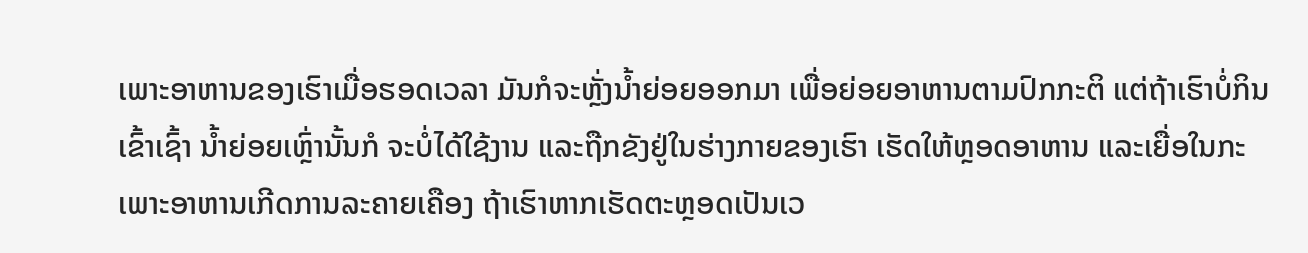ເພາະອາຫານຂອງເຮົາເມື່ອຮອດເວລາ ມັນກໍຈະຫຼັ່ງນໍ້າຍ່ອຍອອກມາ ເພື່ອຍ່ອຍອາຫານຕາມປົກກະຕິ ແຕ່ຖ້າເຮົາບໍ່ກິນເຂົ້າເຊົ້າ ນໍ້າຍ່ອຍເຫຼົ່ານັ້ນກໍ ຈະບໍ່ໄດ້ໃຊ້ງານ ແລະຖືກຂັງຢູ່ໃນຮ່າງກາຍຂອງເຮົາ ເຮັດໃຫ້ຫຼອດອາຫານ ແລະເຍື່ອໃນກະເພາະອາຫານເກີດການລະຄາຍເຄືອງ ຖ້າເຮົາຫາກເຮັດຕະຫຼອດເປັນເວ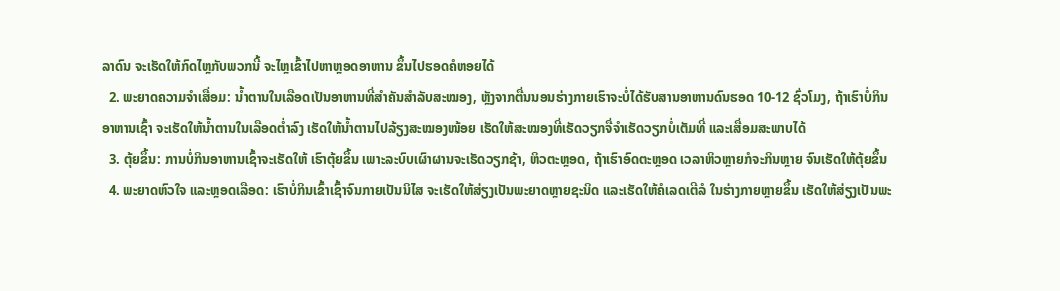ລາດົນ ຈະເຮັດໃຫ້ກົດໄຫຼກັບພວກນີ້ ຈະໄຫຼເຂົ້າໄປຫາຫຼອດອາຫານ ຂຶ້ນໄປຮອດຄໍຫອຍໄດ້
  2. ພະຍາດຄວາມຈໍາເສື່ອມ: ນໍ້າຕານໃນເລືອດເປັນອາຫານທີ່ສຳຄັນສຳລັບສະໝອງ, ຫຼັງຈາກຕື່ນນອນຮ່າງກາຍເຮົາຈະບໍ່ໄດ້ຮັບສານອາຫານດົນຮອດ 10-12 ຊົ່ວໂມງ, ຖ້າເຮົາບໍ່ກິນອາຫານເຊົ້າ ຈະເຮັດໃຫ້ນໍ້າຕານໃນເລືອດຕໍ່າລົງ ເຮັດໃຫ້ນໍ້າຕານໄປລ້ຽງສະໝອງໜ້ອຍ ເຮັດໃຫ້ສະໝອງທີ່ເຮັດວຽກຈື່ຈຳເຮັດວຽກບໍ່ເຕັມທີ່ ແລະເສື່ອມສະພາບໄດ້
  3. ຕຸ້ຍຂຶ້ນ: ການບໍ່ກິນອາຫານເຊົ້າຈະເຮັດໃຫ້ ເຮົາຕຸ້ຍຂຶ້ນ ເພາະລະບົບເຜົາຜານຈະເຮັດວຽກຊ້າ, ຫິວຕະຫຼອດ, ຖ້າເຮົາອົດຕະຫຼອດ ເວລາຫິວຫຼາຍກໍຈະກິນຫຼາຍ ຈົນເຮັດໃຫ້ຕຸ້ຍຂຶ້ນ
  4. ພະຍາດຫົວໃຈ ແລະຫຼອດເລືອດ: ເຮົາບໍ່ກິນເຂົ້າເຊົ້າຈົນກາຍເປັນນິໄສ ຈະເຮັດໃຫ້ສ່ຽງເປັນພະຍາດຫຼາຍຊະນິດ ແລະເຮັດໃຫ້ຄໍເລດເຕີລໍ ໃນຮ່າງກາຍຫຼາຍຂຶ້ນ ເຮັດໃຫ້ສ່ຽງເປັນພະ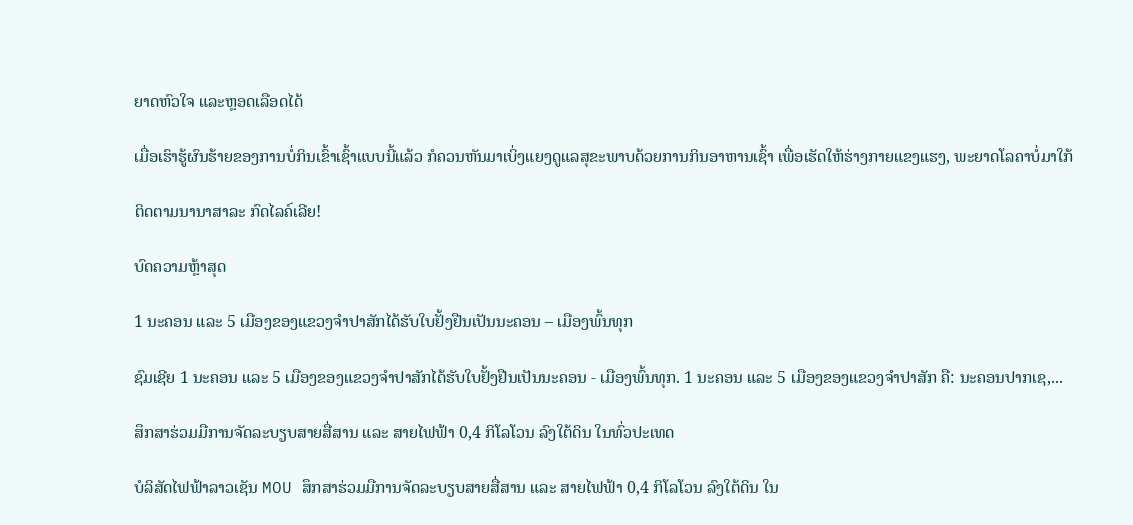ຍາດຫົວໃຈ ແລະຫຼອດເລືອດໄດ້

ເມື່ອເຮົາຮູ້ຜົນຮ້າຍຂອງການບໍ່ກິນເຂົ້າເຊົ້າແບບນີ້ແລ້ວ ກໍຄວນຫັນມາເບິ່ງແຍງດູແລສຸຂະພາບດ້ວຍການກິນອາຫານເຊົ້າ ເພື່ອເຮັດໃຫ້ຮ່າງກາຍແຂງແຮງ, ພະຍາດໂລຄາບໍ່ມາໃກ້

ຕິດຕາມນານາສາລະ ກົດໄລຄ໌ເລີຍ!

ບົດຄວາມຫຼ້າສຸດ

1 ນະຄອນ ແລະ 5 ເມືອງຂອງແຂວງຈໍາປາສັກໄດ້ຮັບໃບຢັ້ງຢືນເປັນນະຄອນ – ເມືອງພົ້ນທຸກ

ຊົມເຊີຍ 1 ນະຄອນ ແລະ 5 ເມືອງຂອງແຂວງຈຳປາສັກໄດ້ຮັບໃບຢັ້ງຢືນເປັນນະຄອນ - ເມືອງພົ້ນທຸກ. 1 ນະຄອນ ແລະ 5 ເມືອງຂອງແຂວງຈໍາປາສັກ ຄື: ນະຄອນປາກເຊ,...

ສຶກສາຮ່ວມມືການຈັດລະບຽບສາຍສື່ສານ ແລະ ສາຍໄຟຟ້າ 0,4 ກິໂລໂວນ ລົງໃຕ້ດິນ ໃນທົ່ວປະເທດ

ບໍລິສັດໄຟຟ້າລາວເຊັນ MOU ສຶກສາຮ່ວມມືການຈັດລະບຽບສາຍສື່ສານ ແລະ ສາຍໄຟຟ້າ 0,4 ກິໂລໂວນ ລົງໃຕ້ດິນ ໃນ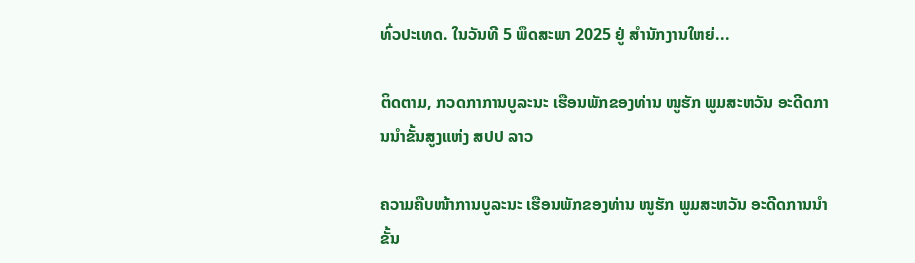ທົ່ວປະເທດ. ໃນວັນທີ 5 ພຶດສະພາ 2025 ຢູ່ ສໍານັກງານໃຫຍ່...

ຕິດຕາມ, ກວດກາການບູລະນະ ເຮືອນພັກຂອງທ່ານ ໜູຮັກ ພູມສະຫວັນ ອະດີດການນໍາຂັ້ນສູງແຫ່ງ ສປປ ລາວ

ຄວາມຄືບໜ້າການບູລະນະ ເຮືອນພັກຂອງທ່ານ ໜູຮັກ ພູມສະຫວັນ ອະດີດການນໍາຂັ້ນ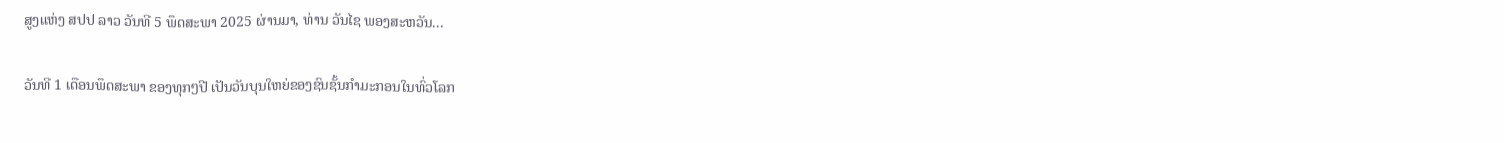ສູງແຫ່ງ ສປປ ລາວ ວັນທີ 5 ພຶດສະພາ 2025 ຜ່ານມາ, ທ່ານ ວັນໄຊ ພອງສະຫວັນ...

ວັນທີ 1 ເດືອນພຶດສະພາ ຂອງທຸກໆປີ ເປັນວັນບຸນໃຫຍ່ຂອງຊົນຊັ້ນກຳມະກອນໃນທົ່ວໂລກ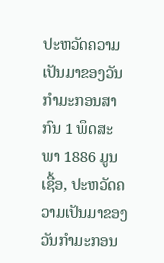ປະຫວັດຄວາມເປັນມາຂອງວັນກຳມະກອນສາກົນ 1 ພຶດສະພາ 1886 ມູນເຊື້ອ, ປະຫວັດຄວາມເປັນມາຂອງວັນກໍາມະກອນ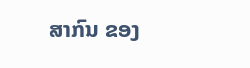ສາກົນ ຂອງ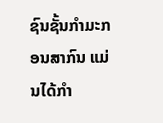ຊົນຊັ້ນກຳມະກອນສາກົນ ແມ່ນໄດ້ກໍາ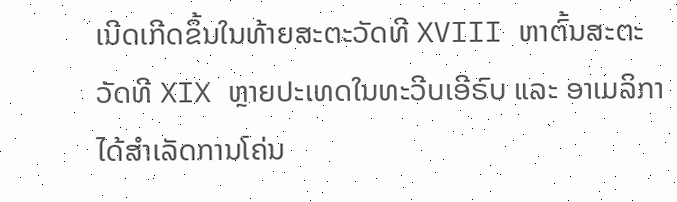ເນີດເກີດຂຶ້ນໃນທ້າຍສະຕະວັດທີ XVIII ຫາຕົ້ນສະຕະວັດທີ XIX ຫຼາຍປະເທດໃນທະວີບເອີຣົບ ແລະ ອາເມລິກາ ໄດ້ສຳເລັດການໂຄ່ນ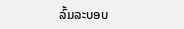ລົ້ມລະບອບ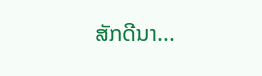ສັກດີນາ...